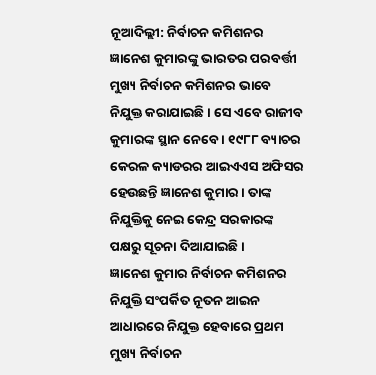ନୂଆଦିଲ୍ଲୀ: ନିର୍ବାଚନ କମିଶନର ଜ୍ଞାନେଶ କୁମାରଙ୍କୁ ଭାରତର ପରବର୍ତ୍ତୀ ମୁଖ୍ୟ ନିର୍ବାଚନ କମିଶନର ଭାବେ ନିଯୁକ୍ତ କରାଯାଇଛି । ସେ ଏବେ ରାଜୀବ କୁମାରଙ୍କ ସ୍ଥାନ ନେବେ । ୧୯୮୮ ବ୍ୟାଚର କେରଳ କ୍ୟାଡରର ଆଇଏଏସ ଅଫିସର ହେଉଛନ୍ତି ଜ୍ଞାନେଶ କୁମାର । ତାଙ୍କ ନିଯୁକ୍ତିକୁ ନେଇ କେନ୍ଦ୍ର ସରକାରଙ୍କ ପକ୍ଷରୁ ସୂଚନା ଦିଆଯାଇଛି ।
ଜ୍ଞାନେଶ କୁମାର ନିର୍ବାଚନ କମିଶନର ନିଯୁକ୍ତି ସଂପର୍କିତ ନୂତନ ଆଇନ ଆଧାରରେ ନିଯୁକ୍ତ ହେବାରେ ପ୍ରଥମ ମୁଖ୍ୟ ନିର୍ବାଚନ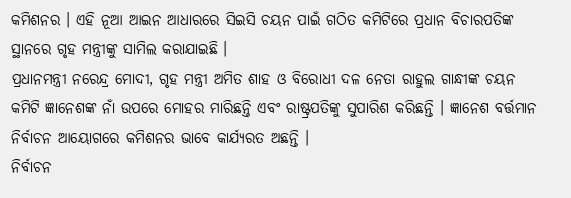କମିଶନର । ଏହି ନୂଆ ଆଇନ ଆଧାରରେ ସିଇସି ଚୟନ ପାଇଁ ଗଠିତ କମିଟିରେ ପ୍ରଧାନ ବିଚାରପତିଙ୍କ ସ୍ଥାନରେ ଗୃହ ମନ୍ତ୍ରୀଙ୍କୁ ସାମିଲ କରାଯାଇଛି ।
ପ୍ରଧାନମନ୍ତ୍ରୀ ନରେନ୍ଦ୍ର ମୋଦୀ, ଗୃହ ମନ୍ତ୍ରୀ ଅମିତ ଶାହ ଓ ବିରୋଧୀ ଦଳ ନେତା ରାହୁଲ ଗାନ୍ଧୀଙ୍କ ଚୟନ କମିଟି ଜ୍ଞାନେଶଙ୍କ ନାଁ ଉପରେ ମୋହର ମାରିଛନ୍ତି ଏବଂ ରାଷ୍ଟ୍ରପତିଙ୍କୁ ସୁପାରିଶ କରିଛନ୍ତି । ଜ୍ଞାନେଶ ବର୍ତ୍ତମାନ ନିର୍ବାଚନ ଆୟୋଗରେ କମିଶନର ଭାବେ କାର୍ଯ୍ୟରତ ଅଛନ୍ତି ।
ନିର୍ବାଚନ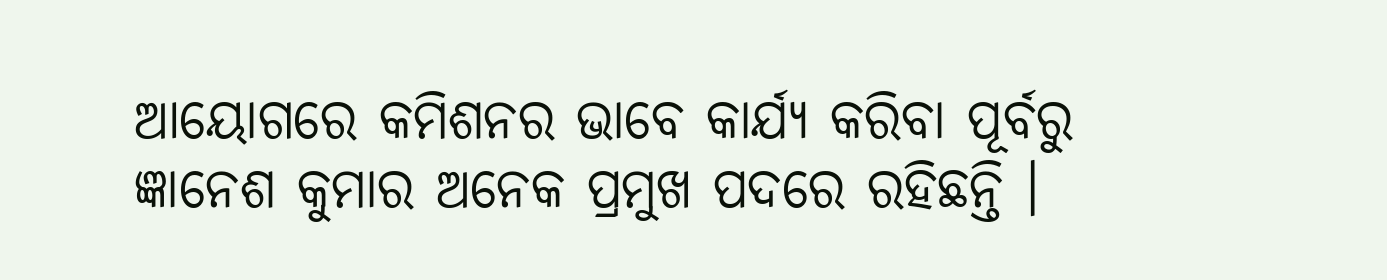ଆୟୋଗରେ କମିଶନର ଭାବେ କାର୍ଯ୍ୟ କରିବା ପୂର୍ବରୁ ଜ୍ଞାନେଶ କୁମାର ଅନେକ ପ୍ରମୁଖ ପଦରେ ରହିଛନ୍ତି ।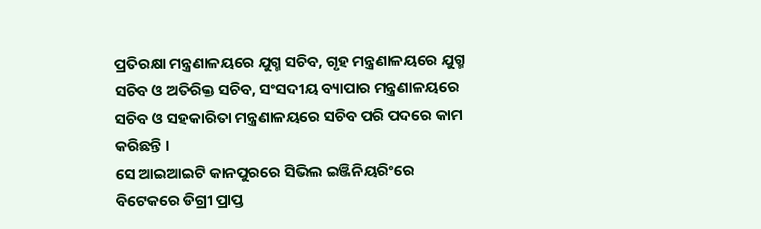ପ୍ରତିରକ୍ଷା ମନ୍ତ୍ରଣାଳୟରେ ଯୁଗ୍ମ ସଚିବ, ଗୃହ ମନ୍ତ୍ରଣାଳୟରେ ଯୁଗ୍ମ ସଚିବ ଓ ଅତିରିକ୍ତ ସଚିବ, ସଂସଦୀୟ ବ୍ୟାପାର ମନ୍ତ୍ରଣାଳୟରେ ସଚିବ ଓ ସହକାରିତା ମନ୍ତ୍ରଣାଳୟରେ ସଚିବ ପରି ପଦରେ କାମ କରିଛନ୍ତି ।
ସେ ଆଇଆଇଟି କାନପୁରରେ ସିଭିଲ ଇଞ୍ଜିନିୟରିଂରେ ବିଟେକରେ ଡିଗ୍ରୀ ପ୍ରାପ୍ତ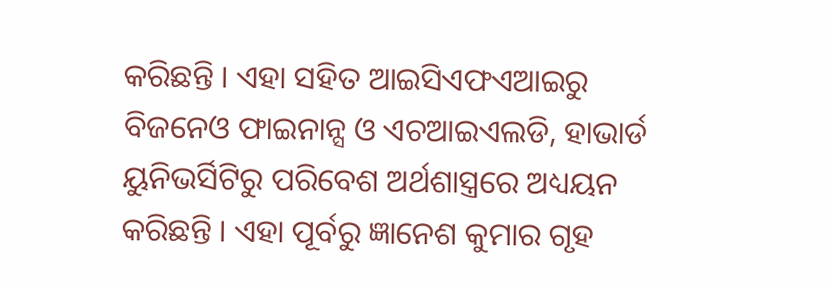କରିଛନ୍ତି । ଏହା ସହିତ ଆଇସିଏଫଏଆଇରୁ ବିଜନେଓ ଫାଇନାନ୍ସ ଓ ଏଚଆଇଏଲଡି, ହାଭାର୍ଡ ୟୁନିଭର୍ସିଟିରୁ ପରିବେଶ ଅର୍ଥଶାସ୍ତ୍ରରେ ଅଧ୍ୟୟନ କରିଛନ୍ତି । ଏହା ପୂର୍ବରୁ ଜ୍ଞାନେଶ କୁମାର ଗୃହ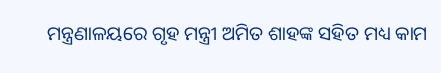ମନ୍ତ୍ରଣାଳୟରେ ଗୃହ ମନ୍ତ୍ରୀ ଅମିତ ଶାହଙ୍କ ସହିତ ମଧ୍ୟ କାମ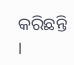କରିଛନ୍ତି ।